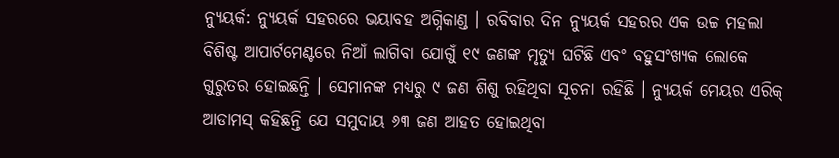ନ୍ୟୁୟର୍କ: ନ୍ୟୁୟର୍କ ସହରରେ ଭୟାବହ ଅଗ୍ନିକାଣ୍ଡ । ରବିବାର ଦିନ ନ୍ୟୁୟର୍କ ସହରର ଏକ ଉଚ୍ଚ ମହଲା ବିଶିଷ୍ଟ ଆପାର୍ଟମେଣ୍ଟରେ ନିଆଁ ଲାଗିବା ଯୋଗୁଁ ୧୯ ଜଣଙ୍କ ମୃତ୍ୟୁ ଘଟିଛି ଏବଂ ବହୁସଂଖ୍ୟକ ଲୋକେ ଗୁରୁତର ହୋଇଛନ୍ତି । ସେମାନଙ୍କ ମଧ୍ୟରୁ ୯ ଜଣ ଶିଶୁ ରହିଥିବା ସୂଚନା ରହିଛି । ନ୍ୟୁୟର୍କ ମେୟର ଏରିକ୍ ଆଡାମସ୍ କହିଛନ୍ତି ଯେ ସମୁଦାୟ ୬୩ ଜଣ ଆହତ ହୋଇଥିବା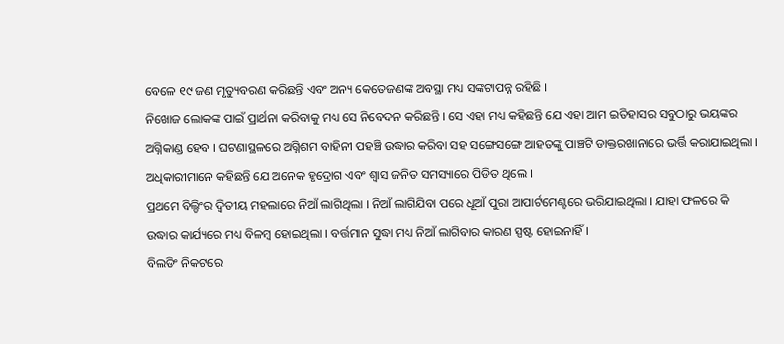ବେଳେ ୧୯ ଜଣ ମୃତ୍ୟୁବରଣ କରିଛନ୍ତି ଏବଂ ଅନ୍ୟ କେତେଜଣଙ୍କ ଅବସ୍ଥା ମଧ୍ୟ ସଙ୍କଟାପନ୍ନ ରହିଛି ।
ନିଖୋଜ ଲୋକଙ୍କ ପାଇଁ ପ୍ରାର୍ଥନା କରିବାକୁ ମଧ୍ୟ ସେ ନିବେଦନ କରିଛନ୍ତି । ସେ ଏହା ମଧ୍ୟ କହିଛନ୍ତି ଯେ ଏହା ଆମ ଇତିହାସର ସବୁଠାରୁ ଭୟଙ୍କର ଅଗ୍ନିକାଣ୍ଡ ହେବ । ଘଟଣାସ୍ଥଳରେ ଅଗ୍ନିଶମ ବାହିନୀ ପହଞ୍ଚି ଉଦ୍ଧାର କରିବା ସହ ସଙ୍ଗେସଙ୍ଗେ ଆହତଙ୍କୁ ପାଞ୍ଚଟି ଡାକ୍ତରଖାନାରେ ଭର୍ତ୍ତି କରାଯାଇଥିଲା । ଅଧିକାରୀମାନେ କହିଛନ୍ତି ଯେ ଅନେକ ହୃଦ୍ରୋଗ ଏବଂ ଶ୍ବାସ ଜନିତ ସମସ୍ୟାରେ ପିଡିତ ଥିଲେ ।
ପ୍ରଥମେ ବିଲ୍ଡିଂର ଦ୍ବିତୀୟ ମହଲାରେ ନିଆଁ ଲାଗିଥିଲା । ନିଆଁ ଲାଗିଯିବା ପରେ ଧୂଆଁ ପୁରା ଆପାର୍ଟମେଣ୍ଟରେ ଭରିଯାଇଥିଲା । ଯାହା ଫଳରେ କି ଉଦ୍ଧାର କାର୍ଯ୍ୟରେ ମଧ୍ୟ ବିଳମ୍ବ ହୋଇଥିଲା । ବର୍ତ୍ତମାନ ସୁଦ୍ଧା ମଧ୍ୟ ନିଆଁ ଲାଗିବାର କାରଣ ସ୍ପଷ୍ଟ ହୋଇନାହିଁ ।
ବିଲଡିଂ ନିକଟରେ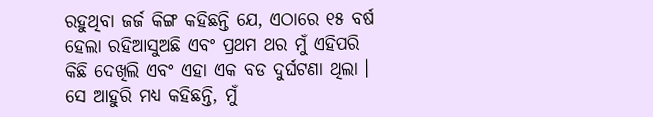ରହୁଥିବା ଜର୍ଜ କିଙ୍ଗ କହିଛନ୍ତି ଯେ, ଏଠାରେ ୧୫ ବର୍ଷ ହେଲା ରହିଆସୁଅଛି ଏବଂ ପ୍ରଥମ ଥର ମୁଁ ଏହିପରି କିଛି ଦେଖିଲି ଏବଂ ଏହା ଏକ ବଡ ଦୁର୍ଘଟଣା ଥିଲା । ସେ ଆହୁରି ମଧ୍ୟ କହିଛନ୍ତି, ମୁଁ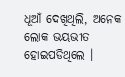ଧୂଆଁ ଦେଖିଥିଲି, ଅନେକ ଲୋକ ଭୟଭୀତ ହୋଇପଡିଥିଲେ ।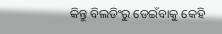କିନ୍ତୁ ବିଲଡିଂରୁ ଡେଇଁବାକୁ କେହି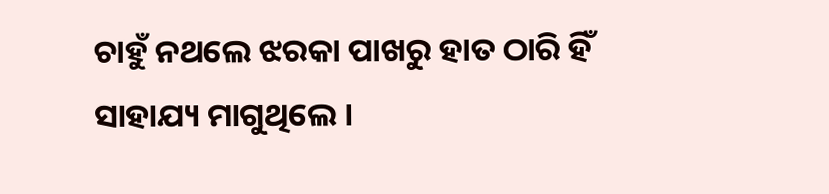ଚାହୁଁ ନଥଲେ ଝରକା ପାଖରୁ ହାତ ଠାରି ହିଁ ସାହାଯ୍ୟ ମାଗୁଥିଲେ ।